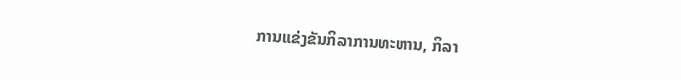ການແຂ່ງຂັນກິລາການທະຫານ, ກິລາ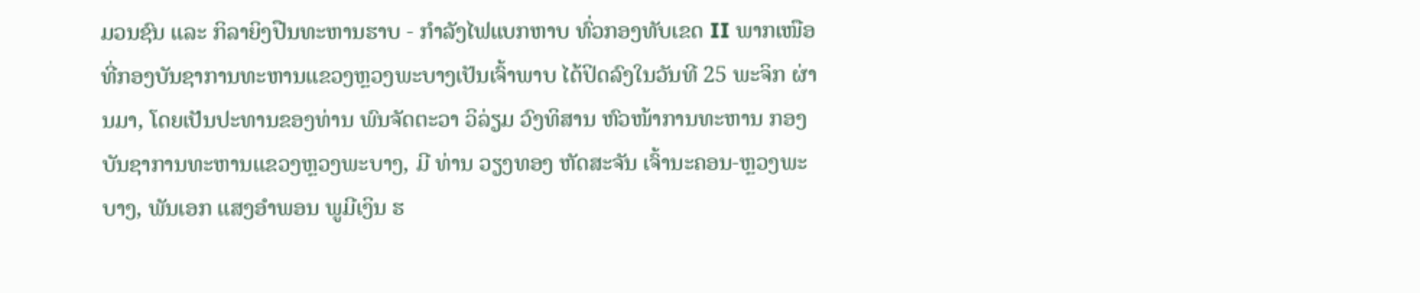ມວນຊົນ ແລະ ກິລາຍິງປືນທະຫານຮາບ - ກໍາລັງໄຟແບກຫາບ ທົ່ວກອງທັບເຂດ II ພາກເໜືອທີ່ກອງບັນຊາການທະຫານແຂວງຫຼວງພະບາງເປັນເຈົ້າພາບ ໄດ້ປິດລົງໃນວັນທີ 25 ພະຈິກ ຜ່ານມາ, ໂດຍເປັນປະທານຂອງທ່ານ ພົນຈັດຕະວາ ວິລ່ຽມ ວົງທິສານ ຫົວໜ້າການທະຫານ ກອງບັນຊາການທະຫານແຂວງຫຼວງພະບາງ, ມີ ທ່ານ ວຽງທອງ ຫັດສະຈັນ ເຈົ້ານະຄອນ-ຫຼວງພະບາງ, ພັນເອກ ແສງອໍາພອນ ພູມີເງິນ ຮ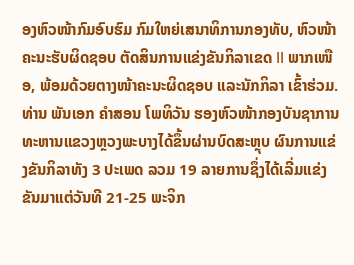ອງຫົວໜ້າກົມອົບຮົມ ກົມໃຫຍ່ເສນາທິການກອງທັບ, ຫົວໜ້າຄະນະຮັບຜິດຊອບ ຕັດສິນການແຂ່ງຂັນກິລາເຂດ II ພາກເໜືອ, ພ້ອມດ້ວຍຕາງໜ້າຄະນະຜິດຊອບ ແລະນັກກິລາ ເຂົ້າຮ່ວມ.
ທ່ານ ພັນເອກ ຄໍາສອນ ໂພທິວັນ ຮອງຫົວໜ້າກອງບັນຊາການທະຫານແຂວງຫຼວງພະບາງໄດ້ຂຶ້ນຜ່ານບົດສະຫຼຸບ ຜົນການແຂ່ງຂັນກິລາທັງ 3 ປະເພດ ລວມ 19 ລາຍການຊຶ່ງໄດ້ເລີ່ມແຂ່ງຂັນມາແຕ່ວັນທີ 21-25 ພະຈິກ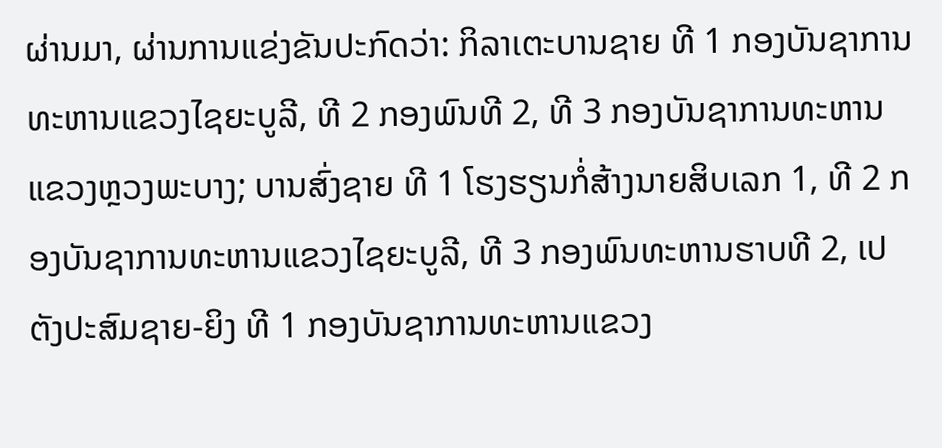ຜ່ານມາ, ຜ່ານການແຂ່ງຂັນປະກົດວ່າ: ກິລາເຕະບານຊາຍ ທີ 1 ກອງບັນຊາການທະຫານແຂວງໄຊຍະບູລີ, ທີ 2 ກອງພົນທີ 2, ທີ 3 ກອງບັນຊາການທະຫານແຂວງຫຼວງພະບາງ; ບານສົ່ງຊາຍ ທີ 1 ໂຮງຮຽນກໍ່ສ້າງນາຍສິບເລກ 1, ທີ 2 ກອງບັນຊາການທະຫານແຂວງໄຊຍະບູລີ, ທີ 3 ກອງພົນທະຫານຮາບທີ 2, ເປຕັງປະສົມຊາຍ-ຍິງ ທີ 1 ກອງບັນຊາການທະຫານແຂວງ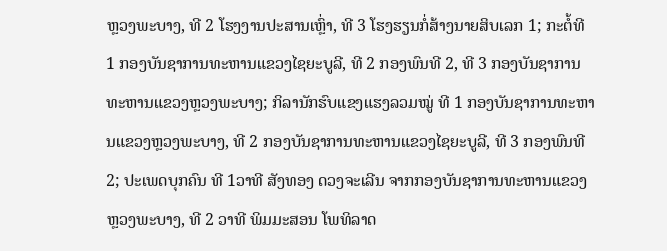ຫຼວງພະບາງ, ທີ 2 ໂຮງງານປະສານເຫຼົ່າ, ທີ 3 ໂຮງຮຽນກໍ່ສ້າງນາຍສິບເລກ 1; ກະຕໍ້ທີ 1 ກອງບັນຊາການທະຫານແຂວງໄຊຍະບູລີ, ທີ 2 ກອງພົນທີ 2, ທີ 3 ກອງບັນຊາການທະຫານແຂວງຫຼວງພະບາງ; ກິລານັກຮົບແຂງແຮງລວມໝູ່ ທີ 1 ກອງບັນຊາການທະຫານແຂວງຫຼວງພະບາງ, ທີ 2 ກອງບັນຊາການທະຫານແຂວງໄຊຍະບູລີ, ທີ 3 ກອງພົນທີ 2; ປະເພດບຸກຄົນ ທີ 1ວາທີ ສັງທອງ ດວງຈະເລີນ ຈາກກອງບັນຊາການທະຫານແຂວງຫຼວງພະບາງ, ທີ 2 ວາທີ ພິມມະສອນ ໂພທິລາດ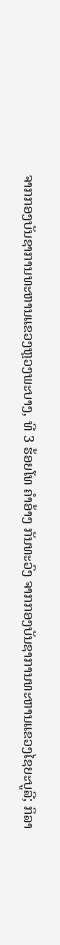ຈາກກອງບັນຊາການທະຫານແຂວງຫຼວງພະບາງ, ທີ 3 ຮ້ອຍໂທ ຄໍາອ້າງ ກັນທະວົງ ຈາກກອງບັນຊາການທະຫານແຂວງໄຊຍະບູລີ; ກິລາ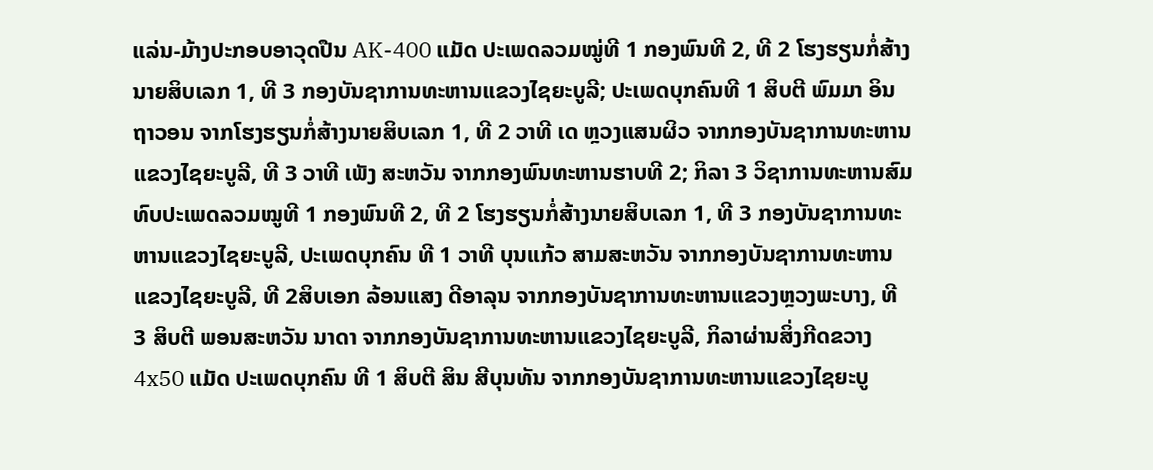ແລ່ນ-ມ້າງປະກອບອາວຸດປືນ AK-400 ແມັດ ປະເພດລວມໝູ່ທີ 1 ກອງພົນທີ 2, ທີ 2 ໂຮງຮຽນກໍ່ສ້າງນາຍສິບເລກ 1, ທີ 3 ກອງບັນຊາການທະຫານແຂວງໄຊຍະບູລີ; ປະເພດບຸກຄົນທີ 1 ສິບຕີ ພົມມາ ອິນຖາວອນ ຈາກໂຮງຮຽນກໍ່ສ້າງນາຍສິບເລກ 1, ທີ 2 ວາທີ ເດ ຫຼວງແສນຜິວ ຈາກກອງບັນຊາການທະຫານແຂວງໄຊຍະບູລີ, ທີ 3 ວາທີ ເພັງ ສະຫວັນ ຈາກກອງພົນທະຫານຮາບທີ 2; ກິລາ 3 ວິຊາການທະຫານສົມທົບປະເພດລວມໝູທີ 1 ກອງພົນທີ 2, ທີ 2 ໂຮງຮຽນກໍ່ສ້າງນາຍສິບເລກ 1, ທີ 3 ກອງບັນຊາການທະຫານແຂວງໄຊຍະບູລີ, ປະເພດບຸກຄົນ ທີ 1 ວາທີ ບຸນແກ້ວ ສາມສະຫວັນ ຈາກກອງບັນຊາການທະຫານແຂວງໄຊຍະບູລີ, ທີ 2ສິບເອກ ລ້ອນແສງ ດີອາລຸນ ຈາກກອງບັນຊາການທະຫານແຂວງຫຼວງພະບາງ, ທີ 3 ສິບຕີ ພອນສະຫວັນ ນາດາ ຈາກກອງບັນຊາການທະຫານແຂວງໄຊຍະບູລີ, ກິລາຜ່ານສິ່ງກີດຂວາງ 4x50 ແມັດ ປະເພດບຸກຄົນ ທີ 1 ສິບຕີ ສິນ ສີບຸນທັນ ຈາກກອງບັນຊາການທະຫານແຂວງໄຊຍະບູ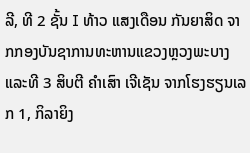ລີ, ທີ 2 ຊັ້ນ I ທ້າວ ແສງເດືອນ ກັນຍາສິດ ຈາກກອງບັນຊາການທະຫານແຂວງຫຼວງພະບາງ ແລະທີ 3 ສິບຕີ ຄໍາເສົາ ເຈີເຊັນ ຈາກໂຮງຮຽນເລກ 1, ກິລາຍິງ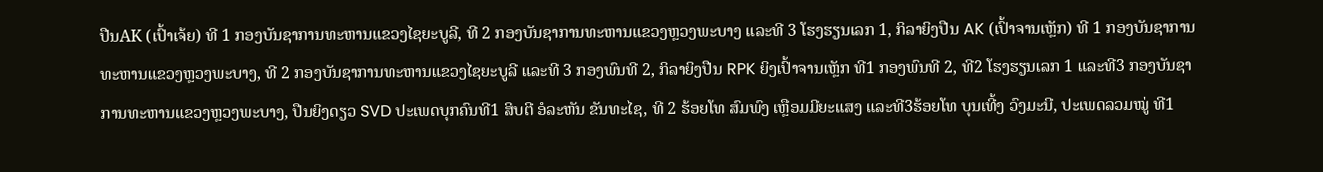ປືນAK (ເປົ້າເຈ້ຍ) ທີ 1 ກອງບັນຊາການທະຫານແຂວງໄຊຍະບູລີ, ທີ 2 ກອງບັນຊາການທະຫານແຂວງຫຼວງພະບາງ ແລະທີ 3 ໂຮງຮຽນເລກ 1, ກິລາຍິງປືນ AK (ເປົ້າຈານເຫຼັກ) ທີ 1 ກອງບັນຊາການທະຫານແຂວງຫຼວງພະບາງ, ທີ 2 ກອງບັນຊາການທະຫານແຂວງໄຊຍະບູລີ ແລະທີ 3 ກອງພົນທີ 2, ກິລາຍິງປືນ RPK ຍິງເປົ້າຈານເຫຼັກ ທີ1 ກອງພົນທີ 2, ທີ2 ໂຮງຮຽນເລກ 1 ແລະທີ3 ກອງບັນຊາການທະຫານແຂວງຫຼວງພະບາງ, ປືນຍິງດຽວ SVD ປະເພດບຸກຄົນທີ1 ສິບຕີ ອໍລະຫັນ ຂັນທະໄຊ, ທີ 2 ຮ້ອຍໂທ ສົມພົງ ເຫຼືອມມີຍະແສງ ແລະທີ3ຮ້ອຍໂທ ບຸນເທີ້ງ ວົງມະນີ, ປະເພດລວມໝູ່ ທີ1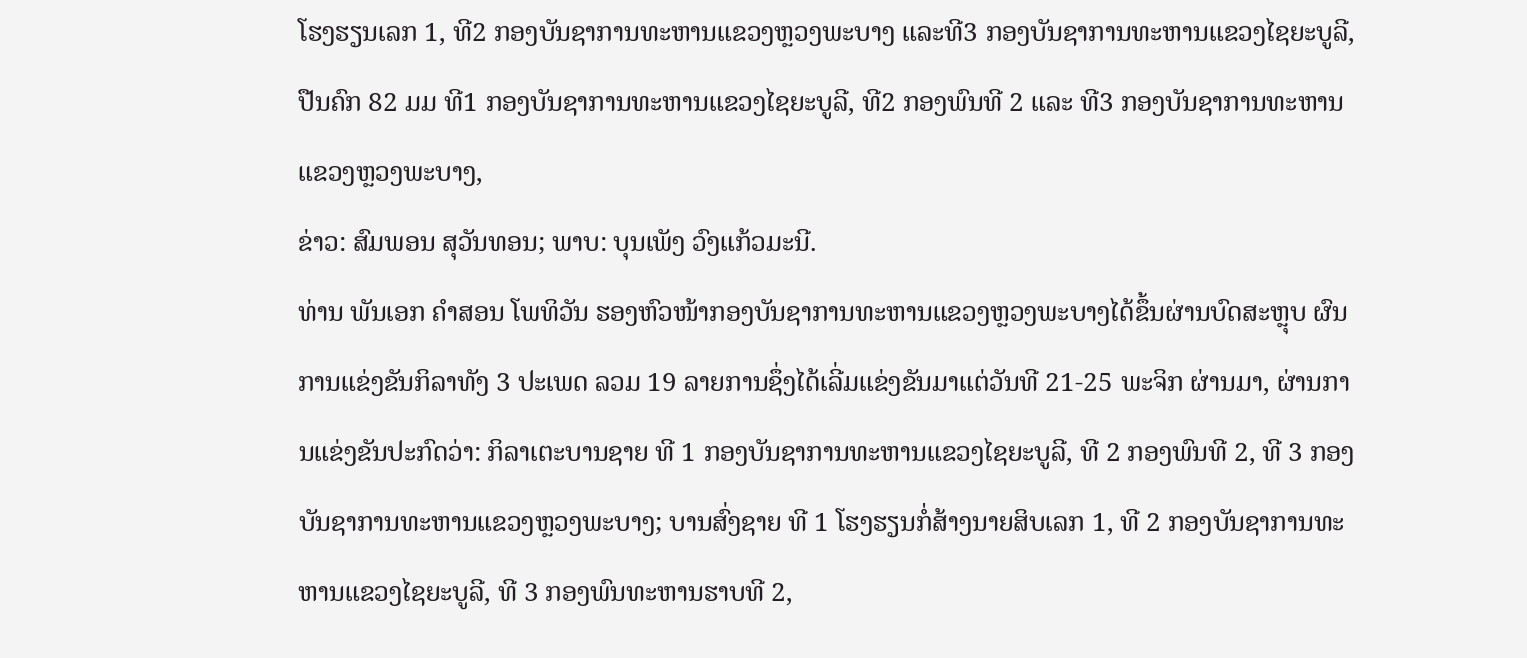ໂຮງຮຽນເລກ 1, ທີ2 ກອງບັນຊາການທະຫານແຂວງຫຼວງພະບາງ ແລະທີ3 ກອງບັນຊາການທະຫານແຂວງໄຊຍະບູລີ, ປືນຄົກ 82 ມມ ທີ1 ກອງບັນຊາການທະຫານແຂວງໄຊຍະບູລີ, ທີ2 ກອງພົນທີ 2 ແລະ ທີ3 ກອງບັນຊາການທະຫານແຂວງຫຼວງພະບາງ,
ຂ່າວ: ສົມພອນ ສຸວັນທອນ; ພາບ: ບຸນເພັງ ວົງແກ້ວມະນີ.
ທ່ານ ພັນເອກ ຄໍາສອນ ໂພທິວັນ ຮອງຫົວໜ້າກອງບັນຊາການທະຫານແຂວງຫຼວງພະບາງໄດ້ຂຶ້ນຜ່ານບົດສະຫຼຸບ ຜົນການແຂ່ງຂັນກິລາທັງ 3 ປະເພດ ລວມ 19 ລາຍການຊຶ່ງໄດ້ເລີ່ມແຂ່ງຂັນມາແຕ່ວັນທີ 21-25 ພະຈິກ ຜ່ານມາ, ຜ່ານການແຂ່ງຂັນປະກົດວ່າ: ກິລາເຕະບານຊາຍ ທີ 1 ກອງບັນຊາການທະຫານແຂວງໄຊຍະບູລີ, ທີ 2 ກອງພົນທີ 2, ທີ 3 ກອງບັນຊາການທະຫານແຂວງຫຼວງພະບາງ; ບານສົ່ງຊາຍ ທີ 1 ໂຮງຮຽນກໍ່ສ້າງນາຍສິບເລກ 1, ທີ 2 ກອງບັນຊາການທະຫານແຂວງໄຊຍະບູລີ, ທີ 3 ກອງພົນທະຫານຮາບທີ 2,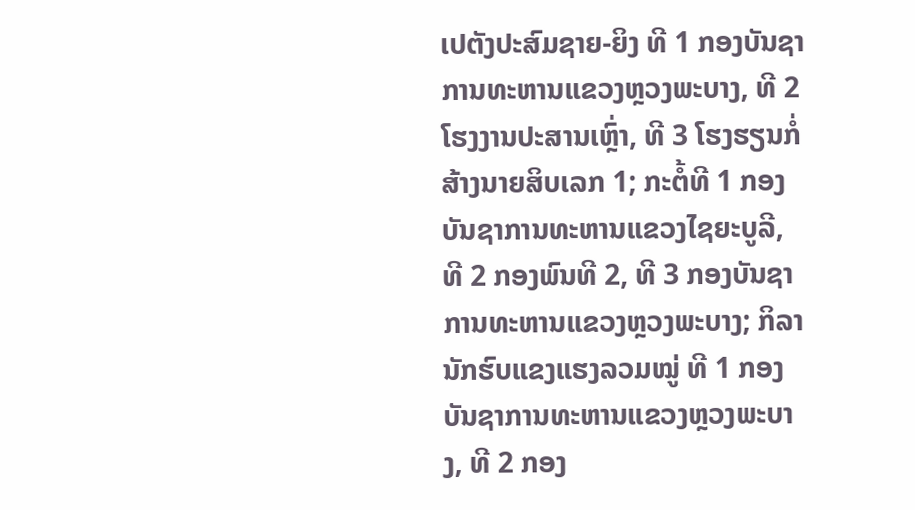ເປຕັງປະສົມຊາຍ-ຍິງ ທີ 1 ກອງບັນຊາການທະຫານແຂວງຫຼວງພະບາງ, ທີ 2 ໂຮງງານປະສານເຫຼົ່າ, ທີ 3 ໂຮງຮຽນກໍ່ສ້າງນາຍສິບເລກ 1; ກະຕໍ້ທີ 1 ກອງບັນຊາການທະຫານແຂວງໄຊຍະບູລີ, ທີ 2 ກອງພົນທີ 2, ທີ 3 ກອງບັນຊາການທະຫານແຂວງຫຼວງພະບາງ; ກິລານັກຮົບແຂງແຮງລວມໝູ່ ທີ 1 ກອງບັນຊາການທະຫານແຂວງຫຼວງພະບາງ, ທີ 2 ກອງ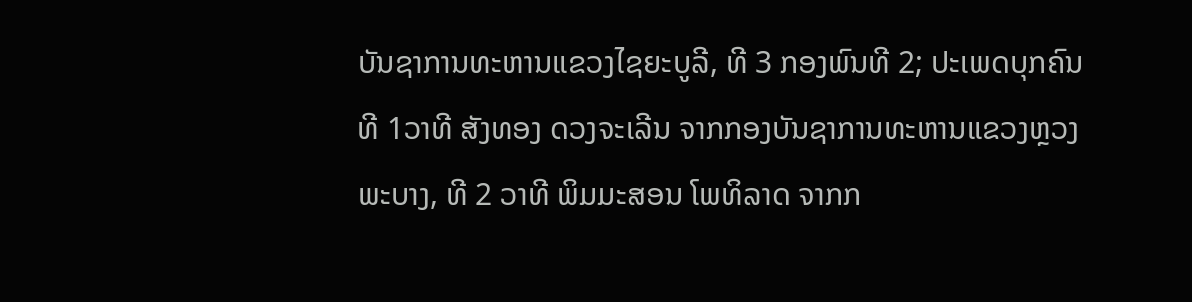ບັນຊາການທະຫານແຂວງໄຊຍະບູລີ, ທີ 3 ກອງພົນທີ 2; ປະເພດບຸກຄົນ ທີ 1ວາທີ ສັງທອງ ດວງຈະເລີນ ຈາກກອງບັນຊາການທະຫານແຂວງຫຼວງພະບາງ, ທີ 2 ວາທີ ພິມມະສອນ ໂພທິລາດ ຈາກກ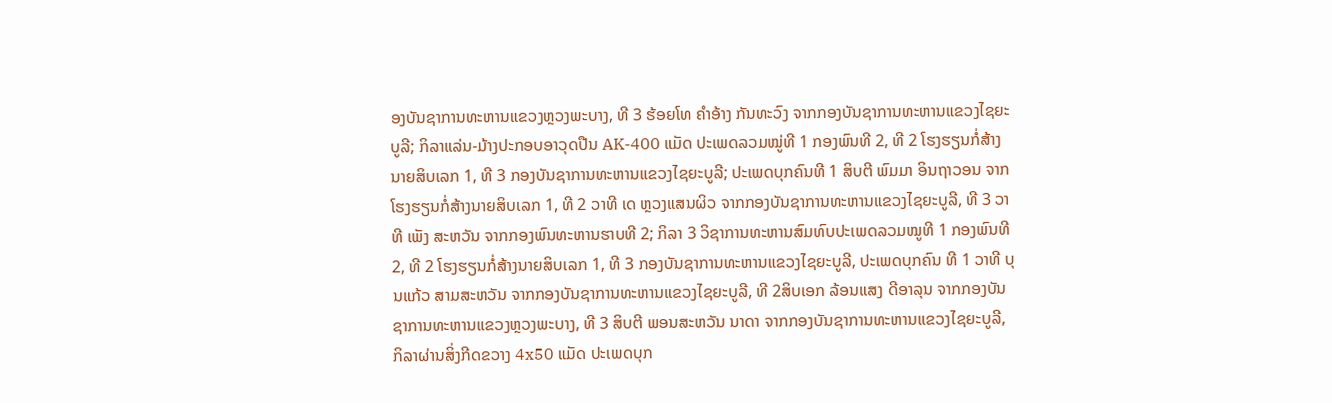ອງບັນຊາການທະຫານແຂວງຫຼວງພະບາງ, ທີ 3 ຮ້ອຍໂທ ຄໍາອ້າງ ກັນທະວົງ ຈາກກອງບັນຊາການທະຫານແຂວງໄຊຍະບູລີ; ກິລາແລ່ນ-ມ້າງປະກອບອາວຸດປືນ AK-400 ແມັດ ປະເພດລວມໝູ່ທີ 1 ກອງພົນທີ 2, ທີ 2 ໂຮງຮຽນກໍ່ສ້າງນາຍສິບເລກ 1, ທີ 3 ກອງບັນຊາການທະຫານແຂວງໄຊຍະບູລີ; ປະເພດບຸກຄົນທີ 1 ສິບຕີ ພົມມາ ອິນຖາວອນ ຈາກໂຮງຮຽນກໍ່ສ້າງນາຍສິບເລກ 1, ທີ 2 ວາທີ ເດ ຫຼວງແສນຜິວ ຈາກກອງບັນຊາການທະຫານແຂວງໄຊຍະບູລີ, ທີ 3 ວາທີ ເພັງ ສະຫວັນ ຈາກກອງພົນທະຫານຮາບທີ 2; ກິລາ 3 ວິຊາການທະຫານສົມທົບປະເພດລວມໝູທີ 1 ກອງພົນທີ 2, ທີ 2 ໂຮງຮຽນກໍ່ສ້າງນາຍສິບເລກ 1, ທີ 3 ກອງບັນຊາການທະຫານແຂວງໄຊຍະບູລີ, ປະເພດບຸກຄົນ ທີ 1 ວາທີ ບຸນແກ້ວ ສາມສະຫວັນ ຈາກກອງບັນຊາການທະຫານແຂວງໄຊຍະບູລີ, ທີ 2ສິບເອກ ລ້ອນແສງ ດີອາລຸນ ຈາກກອງບັນຊາການທະຫານແຂວງຫຼວງພະບາງ, ທີ 3 ສິບຕີ ພອນສະຫວັນ ນາດາ ຈາກກອງບັນຊາການທະຫານແຂວງໄຊຍະບູລີ, ກິລາຜ່ານສິ່ງກີດຂວາງ 4x50 ແມັດ ປະເພດບຸກ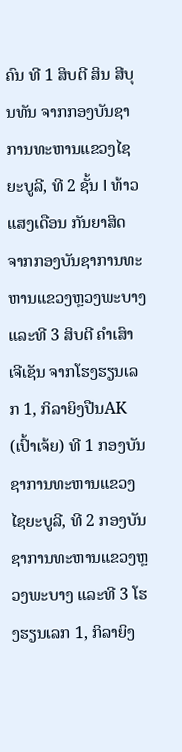ຄົນ ທີ 1 ສິບຕີ ສິນ ສີບຸນທັນ ຈາກກອງບັນຊາການທະຫານແຂວງໄຊຍະບູລີ, ທີ 2 ຊັ້ນ I ທ້າວ ແສງເດືອນ ກັນຍາສິດ ຈາກກອງບັນຊາການທະຫານແຂວງຫຼວງພະບາງ ແລະທີ 3 ສິບຕີ ຄໍາເສົາ ເຈີເຊັນ ຈາກໂຮງຮຽນເລກ 1, ກິລາຍິງປືນAK (ເປົ້າເຈ້ຍ) ທີ 1 ກອງບັນຊາການທະຫານແຂວງໄຊຍະບູລີ, ທີ 2 ກອງບັນຊາການທະຫານແຂວງຫຼວງພະບາງ ແລະທີ 3 ໂຮງຮຽນເລກ 1, ກິລາຍິງ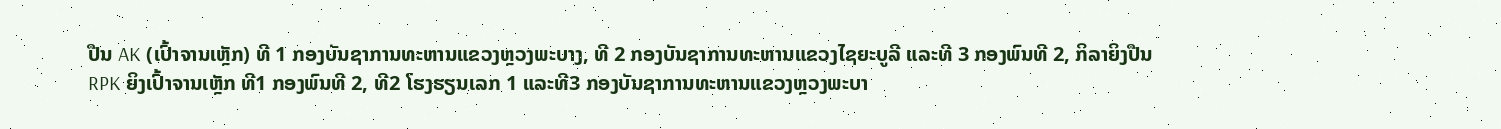ປືນ AK (ເປົ້າຈານເຫຼັກ) ທີ 1 ກອງບັນຊາການທະຫານແຂວງຫຼວງພະບາງ, ທີ 2 ກອງບັນຊາການທະຫານແຂວງໄຊຍະບູລີ ແລະທີ 3 ກອງພົນທີ 2, ກິລາຍິງປືນ RPK ຍິງເປົ້າຈານເຫຼັກ ທີ1 ກອງພົນທີ 2, ທີ2 ໂຮງຮຽນເລກ 1 ແລະທີ3 ກອງບັນຊາການທະຫານແຂວງຫຼວງພະບາ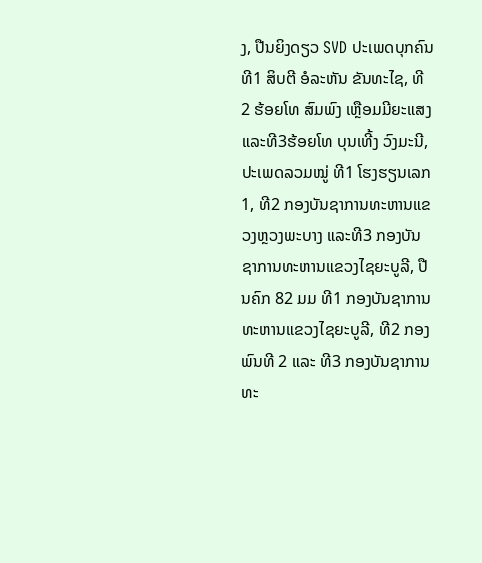ງ, ປືນຍິງດຽວ SVD ປະເພດບຸກຄົນທີ1 ສິບຕີ ອໍລະຫັນ ຂັນທະໄຊ, ທີ 2 ຮ້ອຍໂທ ສົມພົງ ເຫຼືອມມີຍະແສງ ແລະທີ3ຮ້ອຍໂທ ບຸນເທີ້ງ ວົງມະນີ, ປະເພດລວມໝູ່ ທີ1 ໂຮງຮຽນເລກ 1, ທີ2 ກອງບັນຊາການທະຫານແຂວງຫຼວງພະບາງ ແລະທີ3 ກອງບັນຊາການທະຫານແຂວງໄຊຍະບູລີ, ປືນຄົກ 82 ມມ ທີ1 ກອງບັນຊາການທະຫານແຂວງໄຊຍະບູລີ, ທີ2 ກອງພົນທີ 2 ແລະ ທີ3 ກອງບັນຊາການທະ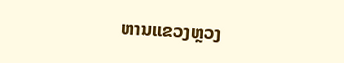ຫານແຂວງຫຼວງ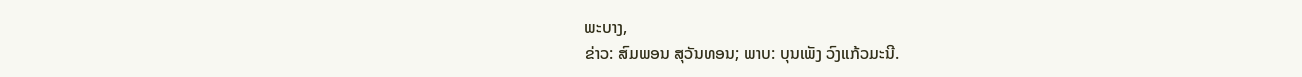ພະບາງ,
ຂ່າວ: ສົມພອນ ສຸວັນທອນ; ພາບ: ບຸນເພັງ ວົງແກ້ວມະນີ.